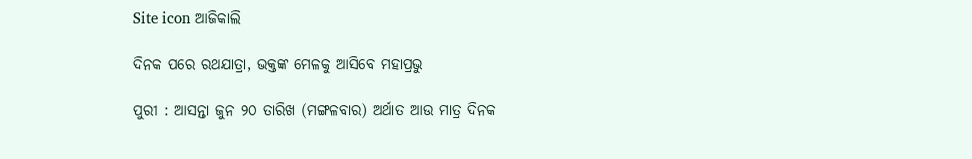Site icon ଆଜିକାଲି

ଦିନକ ପରେ ରଥଯାତ୍ରା, ଭକ୍ତଙ୍କ ମେଳକୁ ଆସିବେ ମହାପ୍ରଭୁ

ପୁରୀ : ଆସନ୍ତା ଜୁନ ୨୦ ତାରିଖ (ମଙ୍ଗଳବାର) ଅର୍ଥାତ ଆଉ ମାତ୍ର ଦିନକ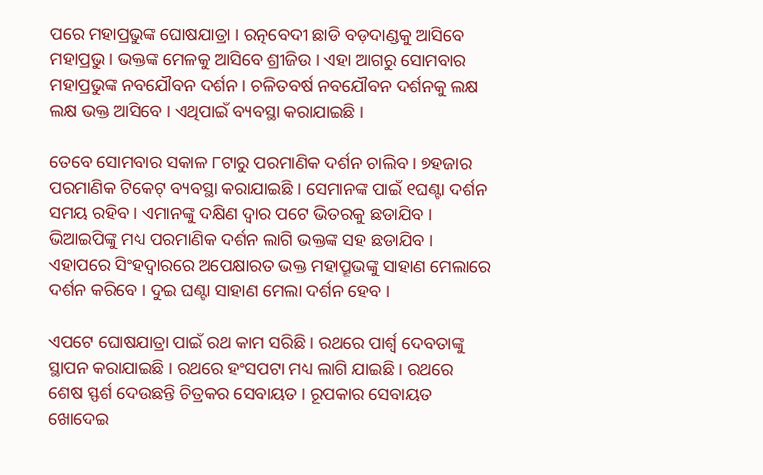ପରେ ମହାପ୍ରଭୁଙ୍କ ଘୋଷଯାତ୍ରା । ରତ୍ନବେଦୀ ଛାଡି ବଡ଼ଦାଣ୍ଡକୁ ଆସିବେ ମହାପ୍ରଭୁ । ଭକ୍ତଙ୍କ ମେଳକୁ ଆସିବେ ଶ୍ରୀଜିଉ । ଏହା ଆଗରୁ ସୋମବାର ମହାପ୍ରଭୁଙ୍କ ନବଯୌବନ ଦର୍ଶନ । ଚଳିତବର୍ଷ ନବଯୌବନ ଦର୍ଶନକୁ ଲକ୍ଷ ଲକ୍ଷ ଭକ୍ତ ଆସିବେ । ଏଥିପାଇଁ ବ୍ୟବସ୍ଥା କରାଯାଇଛି ।

ତେବେ ସୋମବାର ସକାଳ ୮ଟାରୁ ପରମାଣିକ ଦର୍ଶନ ଚାଲିବ । ୭ହଜାର ପରମାଣିକ ଟିକେଟ୍ ବ୍ୟବସ୍ଥା କରାଯାଇଛି । ସେମାନଙ୍କ ପାଇଁ ୧ଘଣ୍ଟା ଦର୍ଶନ ସମୟ ରହିବ । ଏମାନଙ୍କୁ ଦକ୍ଷିଣ ଦ୍ବାର ପଟେ ଭିତରକୁ ଛଡାଯିବ । ଭିଆଇପିଙ୍କୁ ମଧ୍ୟ ପରମାଣିକ ଦର୍ଶନ ଲାଗି ଭକ୍ତଙ୍କ ସହ ଛଡାଯିବ । ଏହାପରେ ସିଂହଦ୍ବାରରେ ଅପେକ୍ଷାରତ ଭକ୍ତ ମହାପ୍ରୂଭଙ୍କୁ ସାହାଣ ମେଲାରେ ଦର୍ଶନ କରିବେ । ଦୁଇ ଘଣ୍ଟା ସାହାଣ ମେଲା ଦର୍ଶନ ହେବ ।

ଏପଟେ ଘୋଷଯାତ୍ରା ପାଇଁ ରଥ କାମ ସରିଛି । ରଥରେ ପାର୍ଶ୍ବ ଦେବତାଙ୍କୁ ସ୍ଥାପନ କରାଯାଇଛି । ରଥରେ ହଂସପଟା ମଧ୍ୟ ଲାଗି ଯାଇଛି । ରଥରେ ଶେଷ ସ୍ଫର୍ଶ ଦେଉଛନ୍ତି ଚିତ୍ରକର ସେବାୟତ । ରୂପକାର ସେବାୟତ ଖୋଦେଇ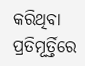କରିଥିବା ପ୍ରତିମୂର୍ତ୍ତିରେ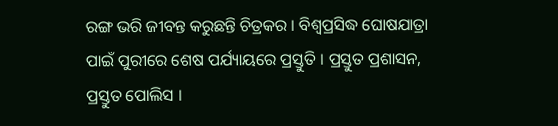ରଙ୍ଗ ଭରି ଜୀବନ୍ତ କରୁଛନ୍ତି ଚିତ୍ରକର । ବିଶ୍ବପ୍ରସିଦ୍ଧ ଘୋଷଯାତ୍ରା ପାଇଁ ପୁରୀରେ ଶେଷ ପର୍ଯ୍ୟାୟରେ ପ୍ରସ୍ତୁତି । ପ୍ରସ୍ତୁତ ପ୍ରଶାସନ, ପ୍ରସ୍ତୁତ ପୋଲିସ ।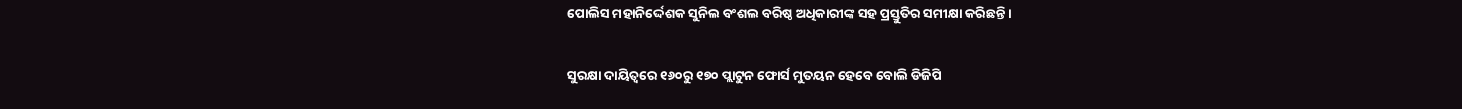ପୋଲିସ ମହାନିର୍ଦ୍ଦେଶକ ସୁନିଲ ବଂଶଲ ବରିଷ୍ଠ ଅଧିକାରୀଙ୍କ ସହ ପ୍ରସ୍ତୁତିର ସମୀକ୍ଷା କରିଛନ୍ତି ।

ସୁରକ୍ଷା ଦାୟିତ୍ବରେ ୧୬୦ରୁ ୧୭୦ ପ୍ଲାଟୁନ ଫୋର୍ସ ମୁତୟନ ହେବେ ବୋଲି ଡିଜିପି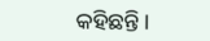କହିଛନ୍ତି ।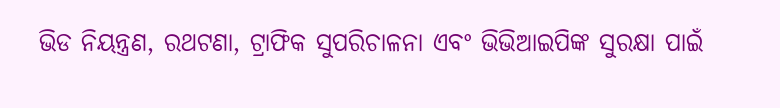ଭିଡ ନିୟନ୍ତ୍ରଣ, ରଥଟଣା, ଟ୍ରାଫିକ ସୁପରିଚାଳନା ଏବଂ ଭିଭିଆଇପିଙ୍କ ସୁରକ୍ଷା ପାଇଁ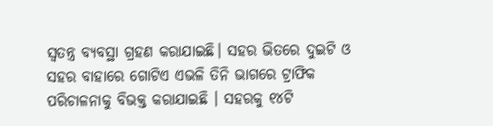ସ୍ବତନ୍ତ୍ର ବ୍ୟବସ୍ଥା ଗ୍ରହଣ କରାଯାଇଛି। ସହର ଭିତରେ ଦୁଇଟି ଓ ସହର ବାହାରେ ଗୋଟିଏ ଏଭଳି ତିନି ଭାଗରେ ଟ୍ରାଫିକ ପରିଚାଳନାକୁ ବିଭକ୍ତ କରାଯାଇଛି । ସହରକୁ ୧୪ଟି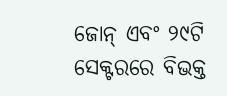ଜୋନ୍ ଏବଂ ୨୯ଟି ସେକ୍ଟରରେ ବିଭକ୍ତ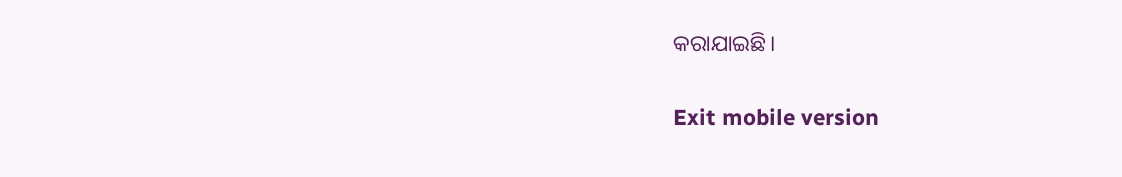କରାଯାଇଛି।

Exit mobile version